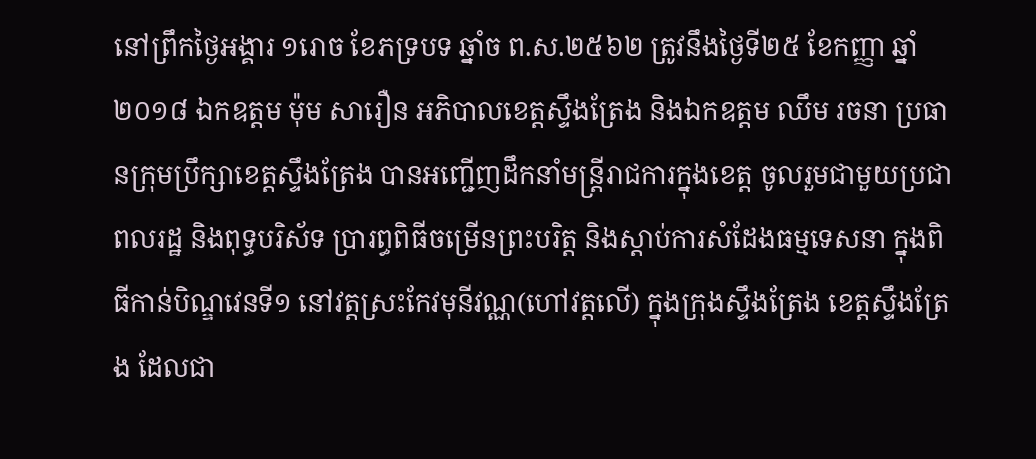នៅព្រឹកថ្ងៃអង្គារ ១រោច ខែភទ្របទ ឆ្នាំច ព.ស.២៥៦២ ត្រូវនឹងថ្ងៃទី២៥ ខែកញ្ញា ឆ្នាំ២០១៨ ឯកឧត្តម ម៉ុម សារឿន អភិបាលខេត្តស្ទឹងត្រែង និងឯកឧត្តម ឈឹម រចនា ប្រធានក្រុមប្រឹក្សាខេត្តស្ទឹងត្រែង បានអញ្ជើញដឹកនាំមន្រ្តីរាជការក្នុងខេត្ត ចូលរួមជាមួយប្រជាពលរដ្ឋ និងពុទ្ធបរិស័ទ ប្រារព្ធពិធីចម្រើនព្រះបរិត្ត និងស្តាប់ការសំដែងធម្មទេសនា ក្នុងពិធីកាន់បិណ្ឌវេនទី១ នៅវត្តស្រះកែវមុនីវណ្ណ(ហៅវត្តលើ) ក្នុងក្រុងស្ទឹងត្រែង ខេត្តស្ទឹងត្រែង ដែលជា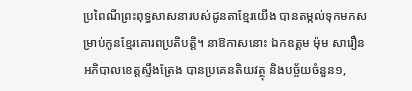ប្រពៃណីព្រះពុទ្ធសាសនារបស់ដូនតាខ្មែរយើង បានតម្កល់ទុកមកសម្រាប់កូនខ្មែរគោរពប្រតិបត្តិ។ នាឱកាសនោះ ឯកឧត្តម ម៉ុម សារឿន អភិបាលខេត្តស្ទឹងត្រែង បានប្រគេនតិយវត្ថុ និងបច្ច័យចំនួន១,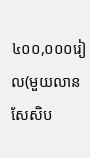៤០០,០០០រៀល(មួយលានសែសិប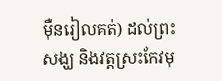ម៉ឺនរៀលគត់) ដល់ព្រះសង្ឃ និងវត្តស្រះកែវមុ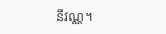នីវណ្ណ។